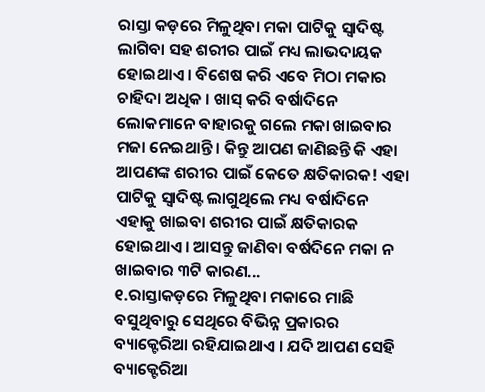ରାସ୍ତା କଡ଼ରେ ମିଳୁଥିବା ମକା ପାଟିକୁ ସ୍ୱାଦିଷ୍ଟ ଲାଗିବା ସହ ଶରୀର ପାଇଁ ମଧ୍ୟ ଲାଭଦାୟକ ହୋଇଥାଏ । ବିଶେଷ କରି ଏବେ ମିଠା ମକାର ଚାହିଦା ଅଧିକ । ଖାସ୍ କରି ବର୍ଷାଦିନେ ଲୋକମାନେ ବାହାରକୁ ଗଲେ ମକା ଖାଇବାର ମଜା ନେଇଥାନ୍ତି । କିନ୍ତୁ ଆପଣ ଜାଣିଛନ୍ତି କି ଏହା ଆପଣଙ୍କ ଶରୀର ପାଇଁ କେତେ କ୍ଷତିକାରକ! ଏହା ପାଟିକୁ ସ୍ୱାଦିଷ୍ଟ ଲାଗୁଥିଲେ ମଧ୍ୟ ବର୍ଷାଦିନେ ଏହାକୁ ଖାଇବା ଶରୀର ପାଇଁ କ୍ଷତିକାରକ ହୋଇଥାଏ । ଆସନ୍ତୁ ଜାଣିବା ବର୍ଷଦିନେ ମକା ନ ଖାଇବାର ୩ଟି କାରଣ...
୧.ରାସ୍ତାକଡ଼ରେ ମିଳୁଥିବା ମକାରେ ମାଛି ବସୁଥିବାରୁ ସେଥିରେ ବିଭିନ୍ନ ପ୍ରକାରର ବ୍ୟାକ୍ଟେରିଆ ରହିଯାଇଥାଏ । ଯଦି ଆପଣ ସେହି ବ୍ୟାକ୍ଟେରିଆ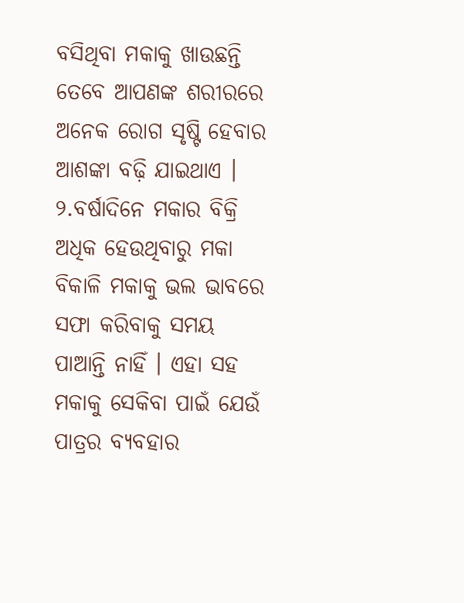ବସିଥିବା ମକାକୁ ଖାଉଛନ୍ତି ତେବେ ଆପଣଙ୍କ ଶରୀରରେ ଅନେକ ରୋଗ ସୃଷ୍ଟି ହେବାର ଆଶଙ୍କା ବଢ଼ି ଯାଇଥାଏ ।
୨.ବର୍ଷାଦିନେ ମକାର ବିକ୍ରି ଅଧିକ ହେଉଥିବାରୁ ମକା ବିକାଳି ମକାକୁ ଭଲ ଭାବରେ ସଫା କରିବାକୁ ସମୟ ପାଆନ୍ତି ନାହିଁ । ଏହା ସହ ମକାକୁ ସେକିବା ପାଇଁ ଯେଉଁ ପାତ୍ରର ବ୍ୟବହାର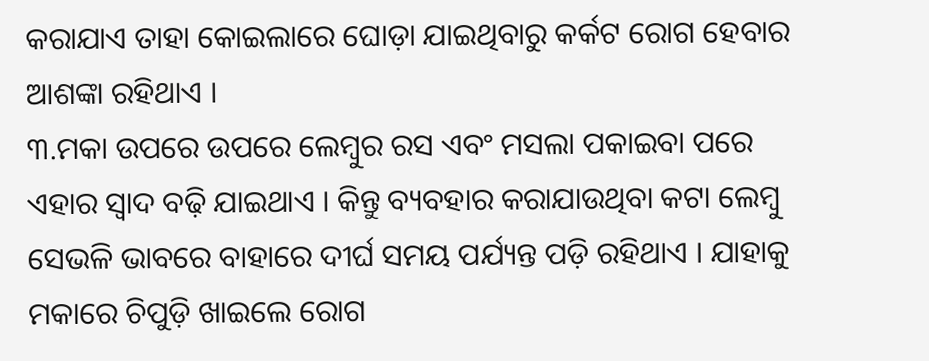କରାଯାଏ ତାହା କୋଇଲାରେ ଘୋଡ଼ା ଯାଇଥିବାରୁ କର୍କଟ ରୋଗ ହେବାର ଆଶଙ୍କା ରହିଥାଏ ।
୩.ମକା ଉପରେ ଉପରେ ଲେମ୍ବୁର ରସ ଏବଂ ମସଲା ପକାଇବା ପରେ ଏହାର ସ୍ୱାଦ ବଢ଼ି ଯାଇଥାଏ । କିନ୍ତୁ ବ୍ୟବହାର କରାଯାଉଥିବା କଟା ଲେମ୍ବୁ ସେଭଳି ଭାବରେ ବାହାରେ ଦୀର୍ଘ ସମୟ ପର୍ଯ୍ୟନ୍ତ ପଡ଼ି ରହିଥାଏ । ଯାହାକୁ ମକାରେ ଚିପୁଡ଼ି ଖାଇଲେ ରୋଗ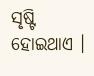ସୃଷ୍ଟି ହୋଇଥାଏ ।